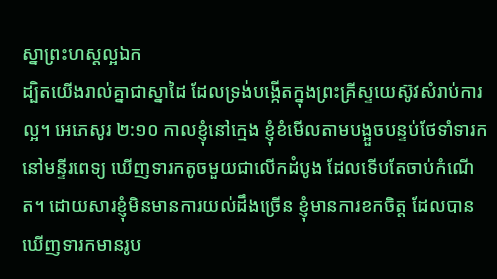ស្នាព្រះហស្តល្អឯក
ដ្បិតយើងរាល់គ្នាជាស្នាដៃ ដែលទ្រង់បង្កើតក្នុងព្រះគ្រីស្ទយេស៊ូវសំរាប់ការល្អ។ អេភេសូរ ២:១០ កាលខ្ញុំនៅក្មេង ខ្ញុំខំមើលតាមបង្អួចបន្ទប់ថែទាំទារក នៅមន្ទីរពេទ្យ ឃើញទារកតូចមួយជាលើកដំបូង ដែលទើបតែចាប់កំណើត។ ដោយសារខ្ញុំមិនមានការយល់ដឹងច្រើន ខ្ញុំមានការខកចិត្ត ដែលបានឃើញទារកមានរូប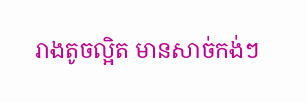រាងតូចល្អិត មានសាច់កង់ៗ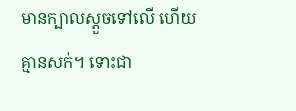មានក្បាលស្ដួចទៅលើ ហើយគ្មានសក់។ ទោះជា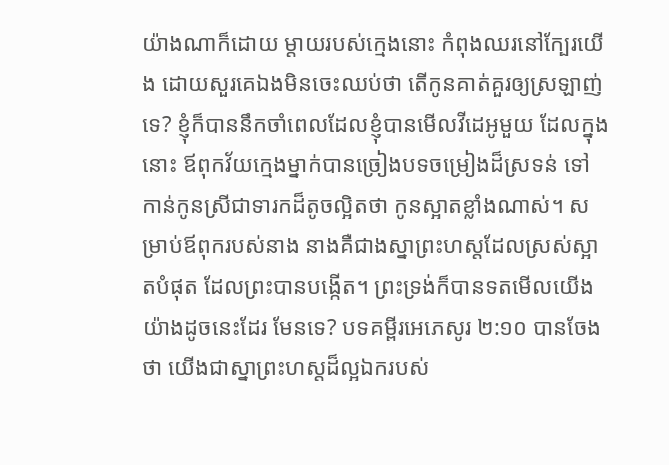យ៉ាងណាក៏ដោយ ម្តាយរបស់ក្មេងនោះ កំពុងឈរនៅក្បែរយើង ដោយសួរគេឯងមិនចេះឈប់ថា តើកូនគាត់គួរឲ្យស្រឡាញ់ទេ? ខ្ញុំក៏បាននឹកចាំពេលដែលខ្ញុំបានមើលវីដេអូមួយ ដែលក្នុងនោះ ឪពុកវ័យក្មេងម្នាក់បានច្រៀងបទចម្រៀងដ៏ស្រទន់ ទៅកាន់កូនស្រីជាទារកដ៏តូចល្អិតថា កូនស្អាតខ្លាំងណាស់។ សម្រាប់ឪពុករបស់នាង នាងគឺជាងស្នាព្រះហស្តដែលស្រស់ស្អាតបំផុត ដែលព្រះបានបង្កើត។ ព្រះទ្រង់ក៏បានទតមើលយើង យ៉ាងដូចនេះដែរ មែនទេ? បទគម្ពីរអេភេសូរ ២:១០ បានចែងថា យើងជាស្នាព្រះហស្តដ៏ល្អឯករបស់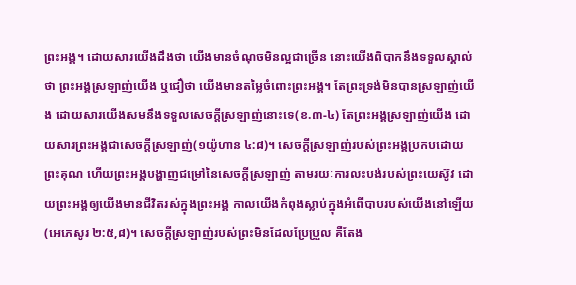ព្រះអង្គ។ ដោយសារយើងដឹងថា យើងមានចំណុចមិនល្អជាច្រើន នោះយើងពិបាកនឹងទទួលស្គាល់ថា ព្រះអង្គស្រឡាញ់យើង ឬជឿថា យើងមានតម្លៃចំពោះព្រះអង្គ។ តែព្រះទ្រង់មិនបានស្រឡាញ់យើង ដោយសារយើងសមនឹងទទួលសេចក្តីស្រឡាញ់នោះទេ(ខ.៣-៤) តែព្រះអង្គស្រឡាញ់យើង ដោយសារព្រះអង្គជាសេចក្តីស្រឡាញ់(១យ៉ូហាន ៤:៨)។ សេចក្តីស្រឡាញ់របស់ព្រះអង្គប្រកបដោយព្រះគុណ ហើយព្រះអង្គបង្ហាញជម្រៅនៃសេចក្តីស្រឡាញ់ តាមរយៈការលះបង់របស់ព្រះយេស៊ូវ ដោយព្រះអង្គឲ្យយើងមានជីវិតរស់ក្នុងព្រះអង្គ កាលយើងកំពុងស្លាប់ក្នុងអំពើបាបរបស់យើងនៅឡើយ(អេភេសូរ ២:៥,៨)។ សេចក្តីស្រឡាញ់របស់ព្រះមិនដែលប្រែប្រួល គឺតែង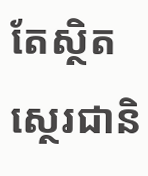តែស្ថិតស្ថេរជានិ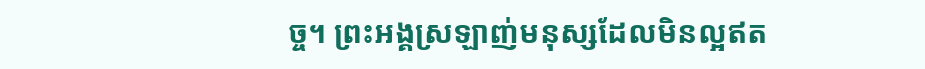ច្ច។ ព្រះអង្គស្រឡាញ់មនុស្សដែលមិនល្អឥត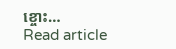ខ្ចោះ…
Read article